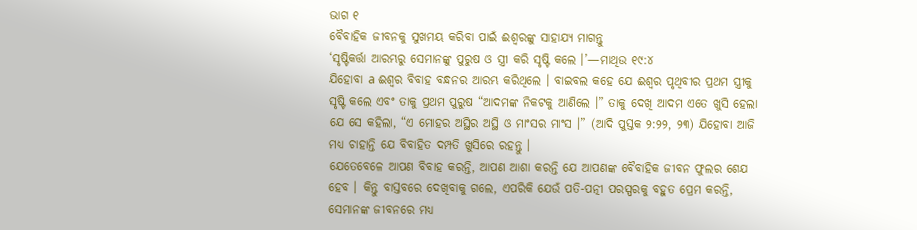ଭାଗ ୧
ବୈବାହିକ ଜୀବନକୁ ସୁଖମୟ କରିବା ପାଇଁ ଈଶ୍ୱରଙ୍କୁ ସାହାଯ୍ୟ ମାଗନ୍ତୁ
‘ସୃଷ୍ଟିକର୍ତ୍ତା ଆରମ୍ଭରୁ ସେମାନଙ୍କୁ ପୁରୁଷ ଓ ସ୍ତ୍ରୀ କରି ସୃଷ୍ଟି କଲେ ।’—ମାଥିଉ ୧୯:୪
ଯିହୋବା a ଈଶ୍ୱର ବିବାହ ବନ୍ଧନର ଆରମ୍ଭ କରିଥିଲେ । ବାଇବଲ କହେ ଯେ ଈଶ୍ୱର ପୃଥିବୀର ପ୍ରଥମ ସ୍ତ୍ରୀକୁ ସୃଷ୍ଟି କଲେ ଏବଂ ତାକୁ ପ୍ରଥମ ପୁରୁଷ “ଆଦମଙ୍କ ନିକଟକୁ ଆଣିଲେ ।” ତାକୁ ଦେଖି ଆଦମ ଏତେ ଖୁସି ହେଲା ଯେ ସେ କହିଲା, “ଏ ମୋହର ଅସ୍ଥିର ଅସ୍ଥି ଓ ମାଂସର ମାଂସ ।” (ଆଦି ପୁସ୍ତକ ୨:୨୨, ୨୩) ଯିହୋବା ଆଜି ମଧ୍ୟ ଚାହାନ୍ତି ଯେ ବିବାହିତ ଦମ୍ପତି ଖୁସିରେ ରହନ୍ତୁ ।
ଯେତେବେଳେ ଆପଣ ବିବାହ କରନ୍ତି, ଆପଣ ଆଶା କରନ୍ତି ଯେ ଆପଣଙ୍କ ବୈବାହିକ ଜୀବନ ଫୁଲର ଶେଯ ହେବ । କିନ୍ତୁ ବାସ୍ତବରେ ଦେଖିବାକୁ ଗଲେ, ଏପରିକି ଯେଉଁ ପତି-ପତ୍ନୀ ପରସ୍ପରକୁ ବହୁତ ପ୍ରେମ କରନ୍ତି, ସେମାନଙ୍କ ଜୀବନରେ ମଧ୍ୟ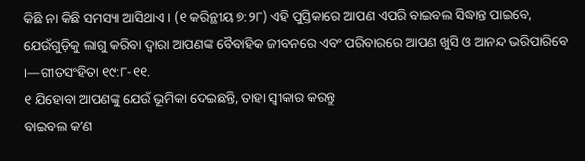କିଛି ନା କିଛି ସମସ୍ୟା ଆସିଥାଏ । (୧ କରିନ୍ଥୀୟ ୭:୨୮) ଏହି ପୁସ୍ତିକାରେ ଆପଣ ଏପରି ବାଇବଲ ସିଦ୍ଧାନ୍ତ ପାଇବେ, ଯେଉଁଗୁଡ଼ିକୁ ଲାଗୁ କରିବା ଦ୍ୱାରା ଆପଣଙ୍କ ବୈବାହିକ ଜୀବନରେ ଏବଂ ପରିବାରରେ ଆପଣ ଖୁସି ଓ ଆନନ୍ଦ ଭରିପାରିବେ ।—ଗୀତସଂହିତା ୧୯:୮-୧୧.
୧ ଯିହୋବା ଆପଣଙ୍କୁ ଯେଉଁ ଭୂମିକା ଦେଇଛନ୍ତି, ତାହା ସ୍ୱୀକାର କରନ୍ତୁ
ବାଇବଲ କʼଣ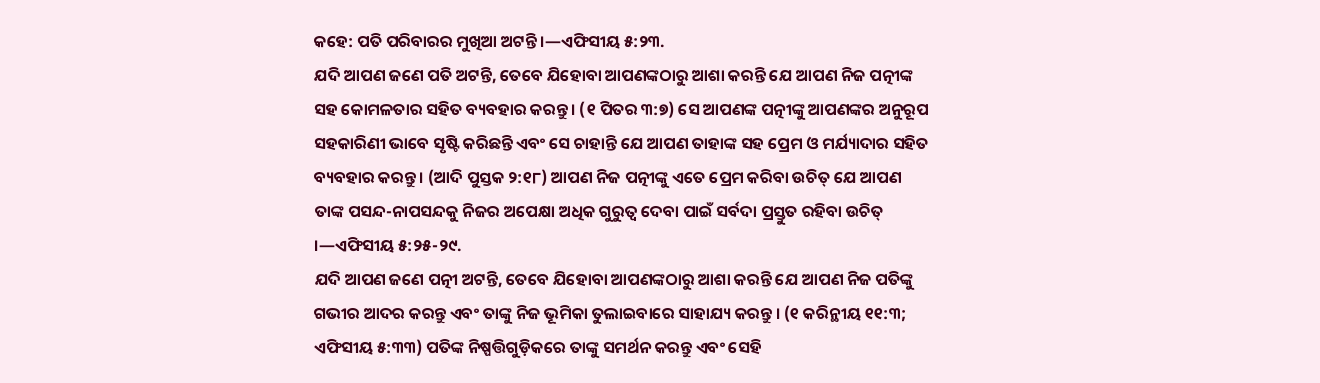କହେ: ପତି ପରିବାରର ମୁଖିଆ ଅଟନ୍ତି ।—ଏଫିସୀୟ ୫:୨୩.
ଯଦି ଆପଣ ଜଣେ ପତି ଅଟନ୍ତି, ତେବେ ଯିହୋବା ଆପଣଙ୍କଠାରୁ ଆଶା କରନ୍ତି ଯେ ଆପଣ ନିଜ ପତ୍ନୀଙ୍କ ସହ କୋମଳତାର ସହିତ ବ୍ୟବହାର କରନ୍ତୁ । (୧ ପିତର ୩:୭) ସେ ଆପଣଙ୍କ ପତ୍ନୀଙ୍କୁ ଆପଣଙ୍କର ଅନୁରୂପ ସହକାରିଣୀ ଭାବେ ସୃଷ୍ଟି କରିଛନ୍ତି ଏବଂ ସେ ଚାହାନ୍ତି ଯେ ଆପଣ ତାହାଙ୍କ ସହ ପ୍ରେମ ଓ ମର୍ଯ୍ୟାଦାର ସହିତ ବ୍ୟବହାର କରନ୍ତୁ । (ଆଦି ପୁସ୍ତକ ୨:୧୮) ଆପଣ ନିଜ ପତ୍ନୀଙ୍କୁ ଏତେ ପ୍ରେମ କରିବା ଉଚିତ୍ ଯେ ଆପଣ ତାଙ୍କ ପସନ୍ଦ-ନାପସନ୍ଦକୁ ନିଜର ଅପେକ୍ଷା ଅଧିକ ଗୁରୁତ୍ୱ ଦେବା ପାଇଁ ସର୍ବଦା ପ୍ରସ୍ତୁତ ରହିବା ଉଚିତ୍ ।—ଏଫିସୀୟ ୫:୨୫-୨୯.
ଯଦି ଆପଣ ଜଣେ ପତ୍ନୀ ଅଟନ୍ତି, ତେବେ ଯିହୋବା ଆପଣଙ୍କଠାରୁ ଆଶା କରନ୍ତି ଯେ ଆପଣ ନିଜ ପତିଙ୍କୁ ଗଭୀର ଆଦର କରନ୍ତୁ ଏବଂ ତାଙ୍କୁ ନିଜ ଭୂମିକା ତୁଲାଇବାରେ ସାହାଯ୍ୟ କରନ୍ତୁ । (୧ କରିନ୍ଥୀୟ ୧୧:୩; ଏଫିସୀୟ ୫:୩୩) ପତିଙ୍କ ନିଷ୍ପତ୍ତିଗୁଡ଼ିକରେ ତାଙ୍କୁ ସମର୍ଥନ କରନ୍ତୁ ଏବଂ ସେହି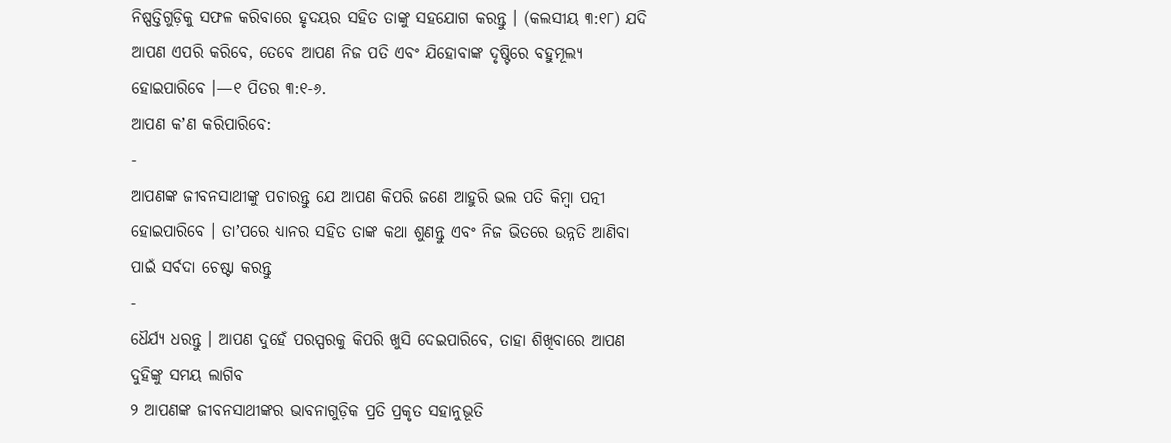ନିଷ୍ପତ୍ତିଗୁଡ଼ିକୁ ସଫଳ କରିବାରେ ହୃଦୟର ସହିତ ତାଙ୍କୁ ସହଯୋଗ କରନ୍ତୁ । (କଲସୀୟ ୩:୧୮) ଯଦି ଆପଣ ଏପରି କରିବେ, ତେବେ ଆପଣ ନିଜ ପତି ଏବଂ ଯିହୋବାଙ୍କ ଦୃଷ୍ଟିରେ ବହୁମୂଲ୍ୟ ହୋଇପାରିବେ ।—୧ ପିତର ୩:୧-୬.
ଆପଣ କʼଣ କରିପାରିବେ:
-
ଆପଣଙ୍କ ଜୀବନସାଥୀଙ୍କୁ ପଚାରନ୍ତୁ ଯେ ଆପଣ କିପରି ଜଣେ ଆହୁରି ଭଲ ପତି କିମ୍ବା ପତ୍ନୀ ହୋଇପାରିବେ । ତାʼପରେ ଧ୍ୟାନର ସହିତ ତାଙ୍କ କଥା ଶୁଣନ୍ତୁ ଏବଂ ନିଜ ଭିତରେ ଉନ୍ନତି ଆଣିବା ପାଇଁ ସର୍ବଦା ଚେଷ୍ଟା କରନ୍ତୁ
-
ଧୈର୍ଯ୍ୟ ଧରନ୍ତୁ । ଆପଣ ଦୁହେଁ ପରସ୍ପରକୁ କିପରି ଖୁସି ଦେଇପାରିବେ, ତାହା ଶିଖିବାରେ ଆପଣ ଦୁହିଙ୍କୁ ସମୟ ଲାଗିବ
୨ ଆପଣଙ୍କ ଜୀବନସାଥୀଙ୍କର ଭାବନାଗୁଡ଼ିକ ପ୍ରତି ପ୍ରକୃତ ସହାନୁଭୂତି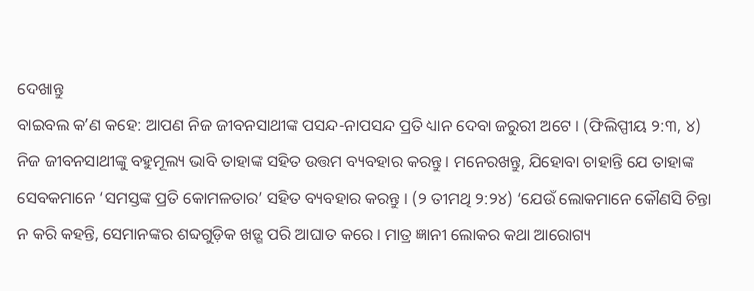ଦେଖାନ୍ତୁ
ବାଇବଲ କʼଣ କହେ: ଆପଣ ନିଜ ଜୀବନସାଥୀଙ୍କ ପସନ୍ଦ-ନାପସନ୍ଦ ପ୍ରତି ଧ୍ୟାନ ଦେବା ଜରୁରୀ ଅଟେ । (ଫିଲିପ୍ପୀୟ ୨:୩, ୪) ନିଜ ଜୀବନସାଥୀଙ୍କୁ ବହୁମୂଲ୍ୟ ଭାବି ତାହାଙ୍କ ସହିତ ଉତ୍ତମ ବ୍ୟବହାର କରନ୍ତୁ । ମନେରଖନ୍ତୁ, ଯିହୋବା ଚାହାନ୍ତି ଯେ ତାହାଙ୍କ ସେବକମାନେ ‘ସମସ୍ତଙ୍କ ପ୍ରତି କୋମଳତାର’ ସହିତ ବ୍ୟବହାର କରନ୍ତୁ । (୨ ତୀମଥି ୨:୨୪) ‘ଯେଉଁ ଲୋକମାନେ କୌଣସି ଚିନ୍ତା ନ କରି କହନ୍ତି, ସେମାନଙ୍କର ଶବ୍ଦଗୁଡ଼ିକ ଖଡ଼୍ଗ ପରି ଆଘାତ କରେ । ମାତ୍ର ଜ୍ଞାନୀ ଲୋକର କଥା ଆରୋଗ୍ୟ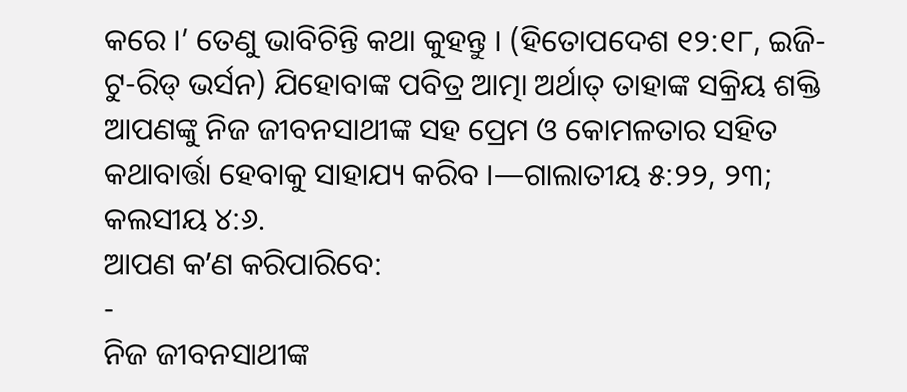କରେ ।’ ତେଣୁ ଭାବିଚିନ୍ତି କଥା କୁହନ୍ତୁ । (ହିତୋପଦେଶ ୧୨:୧୮, ଇଜି-ଟୁ-ରିଡ୍ ଭର୍ସନ) ଯିହୋବାଙ୍କ ପବିତ୍ର ଆତ୍ମା ଅର୍ଥାତ୍ ତାହାଙ୍କ ସକ୍ରିୟ ଶକ୍ତି ଆପଣଙ୍କୁ ନିଜ ଜୀବନସାଥୀଙ୍କ ସହ ପ୍ରେମ ଓ କୋମଳତାର ସହିତ କଥାବାର୍ତ୍ତା ହେବାକୁ ସାହାଯ୍ୟ କରିବ ।—ଗାଲାତୀୟ ୫:୨୨, ୨୩; କଲସୀୟ ୪:୬.
ଆପଣ କʼଣ କରିପାରିବେ:
-
ନିଜ ଜୀବନସାଥୀଙ୍କ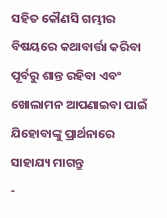ସହିତ କୌଣସି ଗମ୍ଭୀର ବିଷୟରେ କଥାବାର୍ତ୍ତା କରିବା ପୂର୍ବରୁ ଶାନ୍ତ ରହିବା ଏବଂ ଖୋଲାମନ ଆପଣାଇବା ପାଇଁ ଯିହୋବାଙ୍କୁ ପ୍ରାର୍ଥନାରେ ସାହାଯ୍ୟ ମାଗନ୍ତୁ
-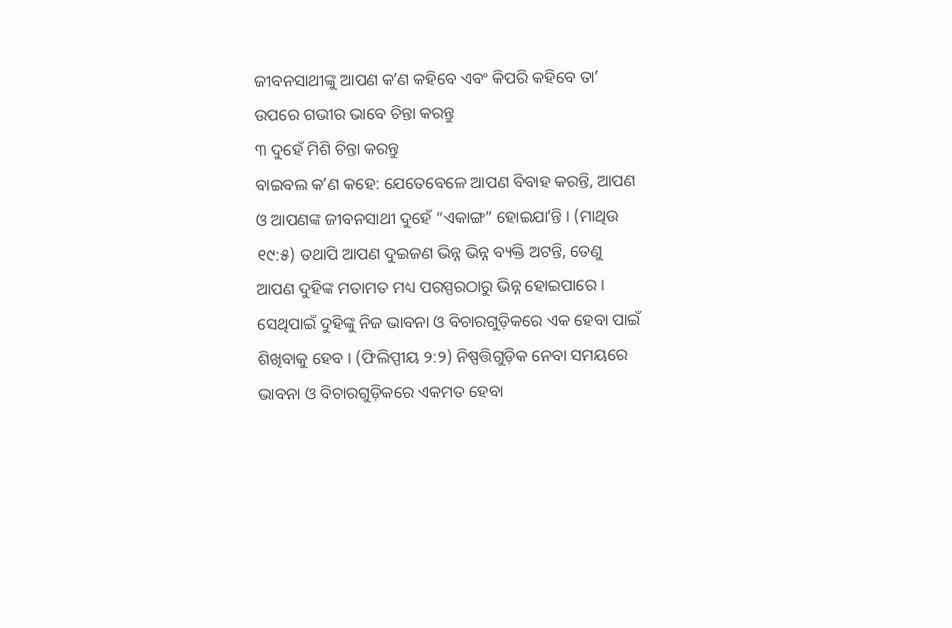ଜୀବନସାଥୀଙ୍କୁ ଆପଣ କʼଣ କହିବେ ଏବଂ କିପରି କହିବେ ତାʼ ଉପରେ ଗଭୀର ଭାବେ ଚିନ୍ତା କରନ୍ତୁ
୩ ଦୁହେଁ ମିଶି ଚିନ୍ତା କରନ୍ତୁ
ବାଇବଲ କʼଣ କହେ: ଯେତେବେଳେ ଆପଣ ବିବାହ କରନ୍ତି, ଆପଣ ଓ ଆପଣଙ୍କ ଜୀବନସାଥୀ ଦୁହେଁ “ଏକାଙ୍ଗ” ହୋଇଯାʼନ୍ତି । (ମାଥିଉ ୧୯:୫) ତଥାପି ଆପଣ ଦୁଇଜଣ ଭିନ୍ନ ଭିନ୍ନ ବ୍ୟକ୍ତି ଅଟନ୍ତି, ତେଣୁ ଆପଣ ଦୁହିଙ୍କ ମତାମତ ମଧ୍ୟ ପରସ୍ପରଠାରୁ ଭିନ୍ନ ହୋଇପାରେ । ସେଥିପାଇଁ ଦୁହିଙ୍କୁ ନିଜ ଭାବନା ଓ ବିଚାରଗୁଡ଼ିକରେ ଏକ ହେବା ପାଇଁ ଶିଖିବାକୁ ହେବ । (ଫିଲିପ୍ପୀୟ ୨:୨) ନିଷ୍ପତ୍ତିଗୁଡ଼ିକ ନେବା ସମୟରେ ଭାବନା ଓ ବିଚାରଗୁଡ଼ିକରେ ଏକମତ ହେବା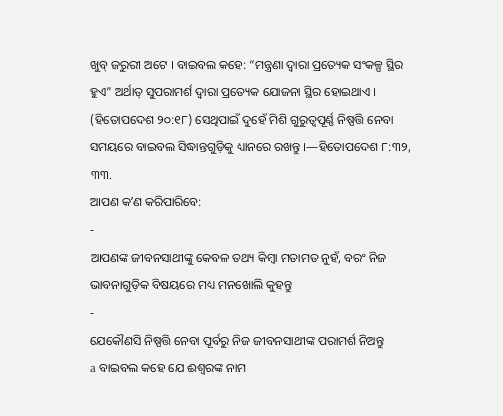ଖୁବ୍ ଜରୁରୀ ଅଟେ । ବାଇବଲ କହେ: “ମନ୍ତ୍ରଣା ଦ୍ୱାରା ପ୍ରତ୍ୟେକ ସଂକଳ୍ପ ସ୍ଥିର ହୁଏ” ଅର୍ଥାତ୍ ସୁପରାମର୍ଶ ଦ୍ୱାରା ପ୍ରତ୍ୟେକ ଯୋଜନା ସ୍ଥିର ହୋଇଥାଏ । (ହିତୋପଦେଶ ୨୦:୧୮) ସେଥିପାଇଁ ଦୁହେଁ ମିଶି ଗୁରୁତ୍ୱପୂର୍ଣ୍ଣ ନିଷ୍ପତ୍ତି ନେବା ସମୟରେ ବାଇବଲ ସିଦ୍ଧାନ୍ତଗୁଡ଼ିକୁ ଧ୍ୟାନରେ ରଖନ୍ତୁ ।—ହିତୋପଦେଶ ୮:୩୨, ୩୩.
ଆପଣ କʼଣ କରିପାରିବେ:
-
ଆପଣଙ୍କ ଜୀବନସାଥୀଙ୍କୁ କେବଳ ତଥ୍ୟ କିମ୍ବା ମତାମତ ନୁହଁ, ବରଂ ନିଜ ଭାବନାଗୁଡ଼ିକ ବିଷୟରେ ମଧ୍ୟ ମନଖୋଲି କୁହନ୍ତୁ
-
ଯେକୌଣସି ନିଷ୍ପତ୍ତି ନେବା ପୂର୍ବରୁ ନିଜ ଜୀବନସାଥୀଙ୍କ ପରାମର୍ଶ ନିଅନ୍ତୁ
a ବାଇବଲ କହେ ଯେ ଈଶ୍ୱରଙ୍କ ନାମ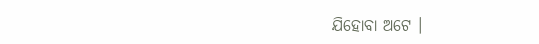ଯିହୋବା ଅଟେ ।